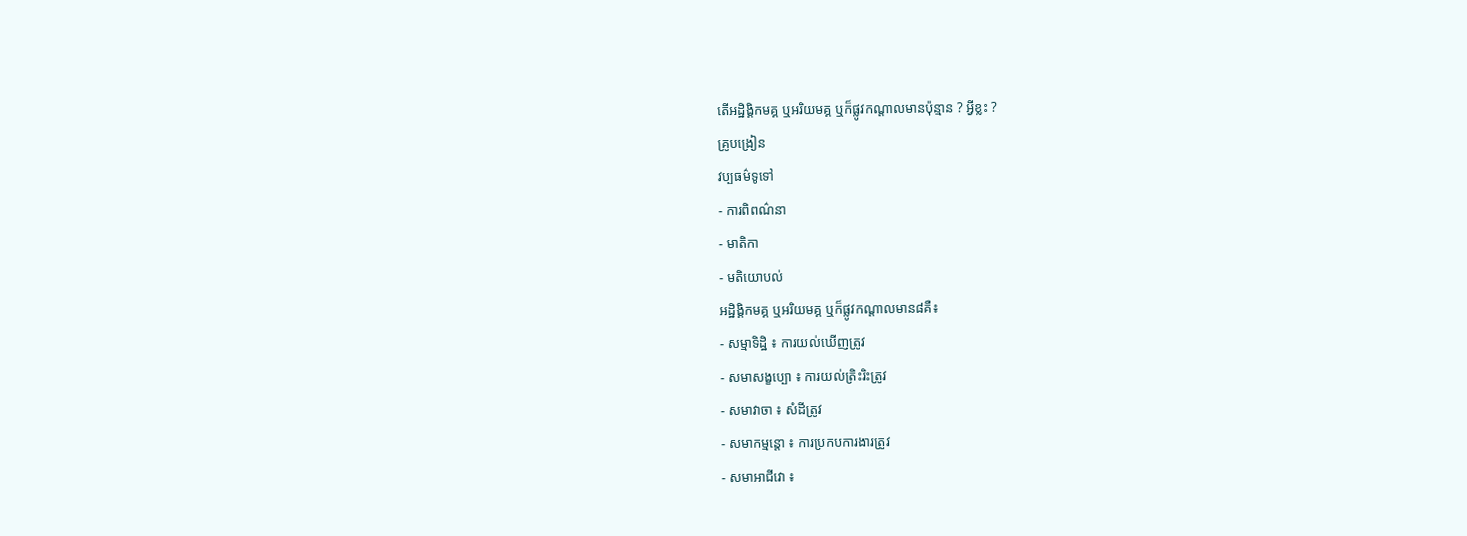តើអដ្ឋិង្គិកមគ្គ ឬអរិយមគ្គ ឬក៏ផ្លូវកណ្តាលមានប៉ុន្មាន ? អ្វីខ្លះ ?
គ្រូបង្រៀន
វប្បធម៌ទូទៅ
- ការពិពណ៌នា
- មាតិកា
- មតិយោបល់
អដ្ឋិង្គិកមគ្គ ឬអរិយមគ្គ ឬក៏ផ្លូវកណ្តាលមាន៨គឺ៖
- សម្មាទិដ្ឋិ ៖ ការយល់ឃើញត្រូវ
- សមាសង្ខប្បោ ៖ ការយល់ត្រិះរិះត្រូវ
- សមាវាចា ៖ សំដីត្រូវ
- សមាកម្មន្តោ ៖ ការប្រកបការងារត្រូវ
- សមាអាជីវោ ៖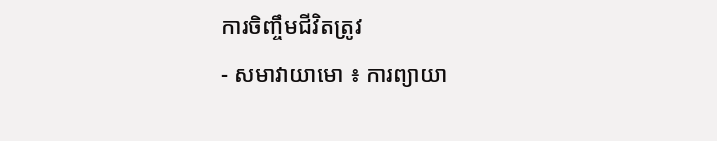ការចិញ្ចឹមជីវិតត្រូវ
- សមាវាយាមោ ៖ ការព្យាយា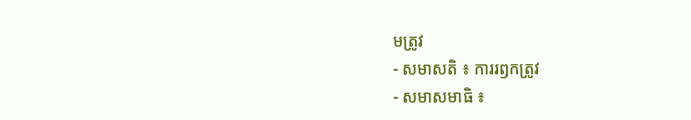មត្រូវ
- សមាសតិ ៖ ការរឭកត្រូវ
- សមាសមាធិ ៖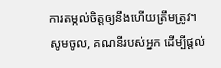ការតម្កល់ចិត្តឲ្យនឹងហើយត្រឹមត្រូវ។
សូមចូល, គណនីរបស់អ្នក ដើម្បីផ្តល់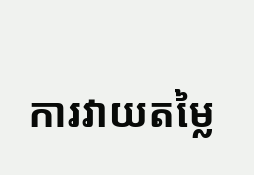ការវាយតម្លៃ